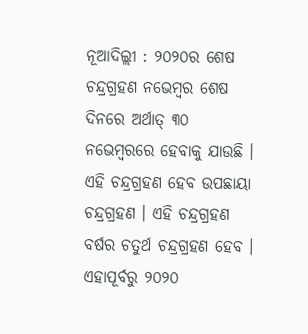ନୂଆଦିଲ୍ଲୀ : ୨୦୨୦ର ଶେଷ ଚନ୍ଦ୍ରଗ୍ରହଣ ନଭେମ୍ବର ଶେଷ ଦିନରେ ଅର୍ଥାତ୍ ୩୦ ନଭେମ୍ବରରେ ହେବାକୁ ଯାଉଛି । ଏହି ଚନ୍ଦ୍ରଗ୍ରହଣ ହେବ ଉପଛାୟା ଚନ୍ଦ୍ରଗ୍ରହଣ । ଏହି ଚନ୍ଦ୍ରଗ୍ରହଣ ବର୍ଷର ଚତୁର୍ଥ ଚନ୍ଦ୍ରଗ୍ରହଣ ହେବ । ଏହାପୂର୍ବରୁ ୨୦୨୦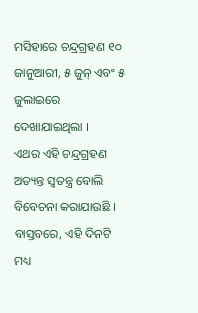ମସିହାରେ ଚନ୍ଦ୍ରଗ୍ରହଣ ୧୦ ଜାନୁଆରୀ, ୫ ଜୁନ୍ ଏବଂ ୫ ଜୁଲାଇରେ ଦେଖାଯାଇଥିଲା ।
ଏଥର ଏହି ଚନ୍ଦ୍ରଗ୍ରହଣ ଅତ୍ୟନ୍ତ ସ୍ୱତନ୍ତ୍ର ବୋଲି ବିବେଚନା କରାଯାଉଛି । ବାସ୍ତବରେ, ଏହି ଦିନଟି ମଧ୍ୟ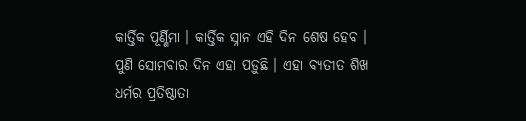କାର୍ତ୍ତିକ ପୂର୍ଣ୍ଣିମା । କାର୍ତ୍ତିକ ସ୍ନାନ ଏହି ଦିନ ଶେଷ ହେବ । ପୁଣି ସୋମବାର ଦିନ ଏହା ପଡ଼ୁଛି । ଏହା ବ୍ୟତୀତ ଶିଖ ଧର୍ମର ପ୍ରତିଷ୍ଠାତା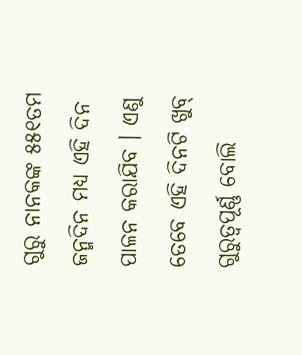ଗୁରୁ ନାନକଙ୍କ ୫୫୧ତମ ଜନ୍ମଦିନ ମଧ୍ୟ ଏହି ଦିନ ପାଳନ କରାଯିବ । ଏଣୁ ତେବେ ଏହି ଦିନଟି ଖୁବ୍ ଗୁରୁତ୍ୱପୂର୍ଣ୍ଣ ବୋଲି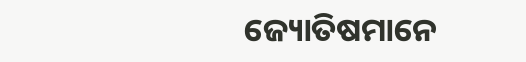ଜ୍ୟୋତିଷମାନେ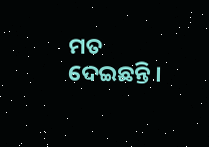ମତ ଦେଇଛନ୍ତି ।